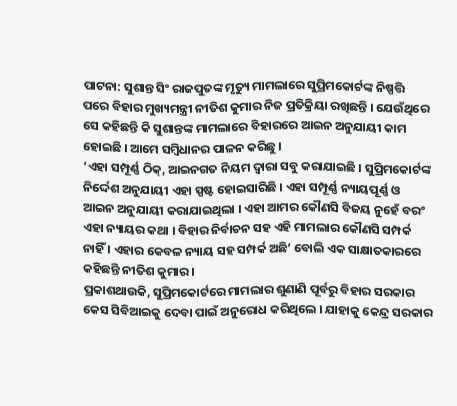ପାଟନା: ସୁଶାନ୍ତ ସିଂ ରାଜପୁତଙ୍କ ମୃତ୍ୟୁ ମାମଲାରେ ସୁପ୍ରିମକୋର୍ଟଙ୍କ ନିଷ୍ପତ୍ତି ପରେ ବିହାର ମୁଖ୍ୟମନ୍ତ୍ରୀ ନୀତିଶ କୁମାର ନିଜ ପ୍ରତିକ୍ରିୟା ରଖିଛନ୍ତି । ଯେଉଁଥିରେ ସେ କହିଛନ୍ତି କି ସୁଶାନ୍ତଙ୍କ ମାମଲାରେ ବିହାରରେ ଆଇନ ଅନୁଯାୟୀ କାମ ହୋଇଛି । ଆମେ ସମ୍ବିଧାନର ପାଳନ କରିଛୁ ।
‘ଏହା ସମ୍ପୂର୍ଣ୍ଣ ଠିକ୍, ଆଇନଗତ ନିୟମ ଦ୍ବାରା ସବୁ କରାଯାଇଛି । ସୁପ୍ରିମକୋର୍ଟଙ୍କ ନିର୍ଦ୍ଦେଶ ଅନୁଯାୟୀ ଏହା ସ୍ପଷ୍ଟ ହୋଇସାରିଛି । ଏହା ସମ୍ପୂର୍ଣ୍ଣ ନ୍ୟାୟପୂର୍ଣ୍ଣ ଓ ଆଇନ ଅନୁଯାୟୀ କରାଯାଇଥିଲା । ଏହା ଆମର କୌଣସି ବିଜୟ ନୁହେଁ ବରଂ ଏହା ନ୍ୟାୟର କଥା । ବିହାର ନିର୍ବାଚନ ସହ ଏହି ମାମଲାର କୌଣସି ସମ୍ପର୍କ ନାହିଁ । ଏହାର କେବଳ ନ୍ୟାୟ ସହ ସମ୍ପର୍କ ଅଛି’ ବୋଲି ଏକ ସାକ୍ଷାତକାରରେ କହିଛନ୍ତି ନୀତିଶ କୁମାର ।
ପ୍ରକାଶଥାଉକି, ସୁପ୍ରିମକୋର୍ଟରେ ମାମଲାର ଶୁଣାଣି ପୂର୍ବରୁ ବିହାର ସରକାର କେସ ସିବିଆଇକୁ ଦେବା ପାଇଁ ଅନୁରୋଧ କରିଥିଲେ । ଯାହାକୁ କେନ୍ଦ୍ର ସରକାର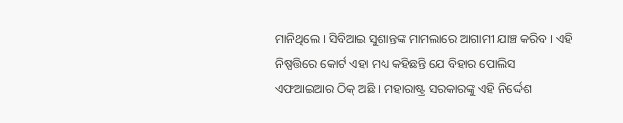ମାନିଥିଲେ । ସିବିଆଇ ସୁଶାନ୍ତଙ୍କ ମାମଲାରେ ଆଗାମୀ ଯାଞ୍ଚ କରିବ । ଏହି ନିଷ୍ପତ୍ତିରେ କୋର୍ଟ ଏହା ମଧ୍ୟ କହିଛନ୍ତି ଯେ ବିହାର ପୋଲିସ ଏଫଆଇଆର ଠିକ୍ ଅଛି । ମହାରାଷ୍ଟ୍ର ସରକାରଙ୍କୁ ଏହି ନିର୍ଦ୍ଦେଶ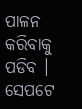ପାଳନ କରିବାକୁ ପଡିବ । ସେପଟେ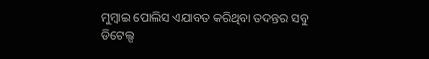ମୁମ୍ବାଇ ପୋଲିସ ଏଯାବତ କରିଥିବା ତଦନ୍ତର ସବୁ ଡିଟେଲ୍ସ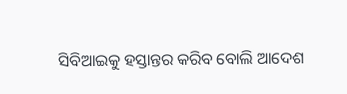ସିବିଆଇକୁ ହସ୍ତାନ୍ତର କରିବ ବୋଲି ଆଦେଶ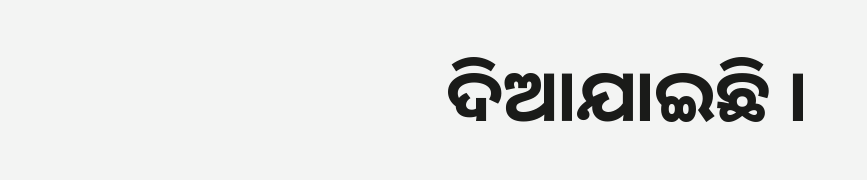ଦିଆଯାଇଛି ।